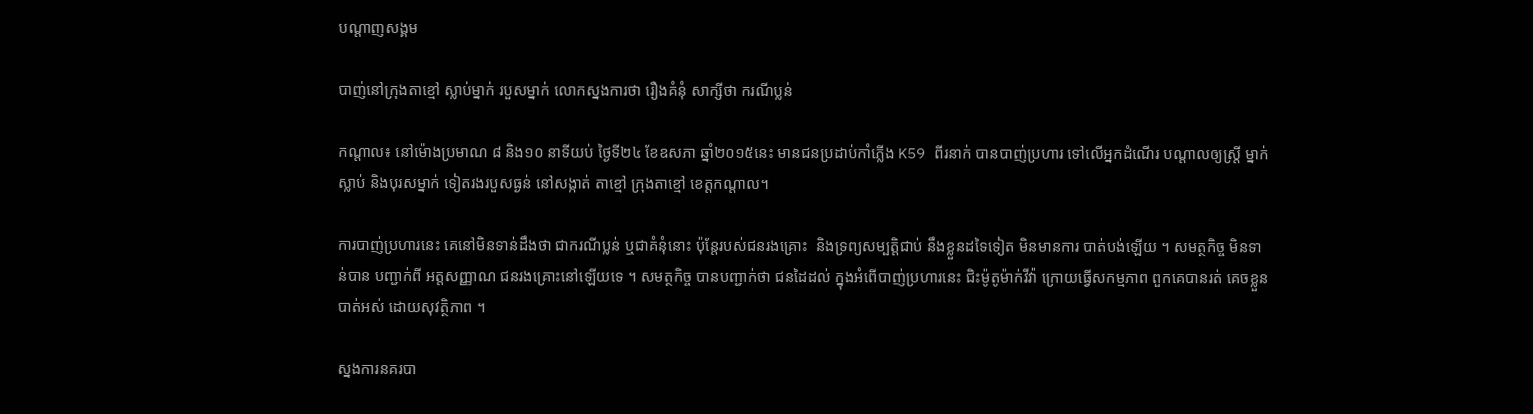បណ្តាញសង្គម

បាញ់នៅក្រុងតាខ្មៅ ស្លាប់ម្នាក់ របួសម្នាក់ លោកស្នងការថា រឿងគំនុំ សាក្សីថា ករណីប្លន់

កណ្តាល៖ នៅម៉ោងប្រមាណ ៨ និង១០ នាទីយប់ ថ្ងៃទី២៤ ខែឧសភា ឆ្នាំ២០១៥នេះ មានជនប្រដាប់កាំភ្លើង K59 ពីរនាក់ បានបាញ់ប្រហារ ទៅលើអ្នកដំណើរ បណ្តាលឲ្យស្រ្តី ម្នាក់ស្លាប់ និងបុរសម្នាក់ ទៀតរងរបួសធ្ងន់ នៅសង្កាត់ តាខ្មៅ ក្រុងតាខ្មៅ ខេត្តកណ្តាល។

ការបាញ់ប្រហារនេះ គេនៅមិនទាន់ដឹងថា ជាករណីប្លន់ ឬជាគំនុំនោះ ប៉ុន្តែរបស់ជនរងគ្រោះ  និងទ្រព្យសម្បត្តិជាប់ នឹងខ្លួនដទៃទៀត មិនមានការ បាត់បង់ឡើយ ។ សមត្ថកិច្ច មិនទាន់បាន បញ្ជាក់ពី អត្តសញ្ញាណ ជនរងគ្រោះនៅឡើយទេ ។ សមត្ថកិច្ច បានបញ្ជាក់ថា ជនដៃដល់ ក្នុងអំពើបាញ់ប្រហារនេះ ជិះម៉ូតូម៉ាក់វីវ៉ា ក្រោយធ្វើសកម្មភាព ពួកគេបានរត់ គេចខ្លួនបាត់អស់ ដោយសុវត្ថិភាព ។

ស្នងការនគរបា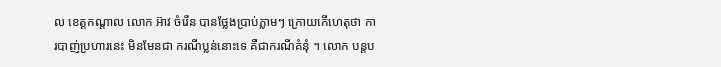ល ខេត្តកណ្តាល លោក អ៊ាវ ចំរើន បានថ្លែងប្រាប់ភ្លាមៗ ក្រោយកើហេតុថា ការបាញ់ប្រហារនេះ មិនមែនជា ករណីប្លន់នោះទេ គឺជាករណីគំនុំ ។ លោក បន្តប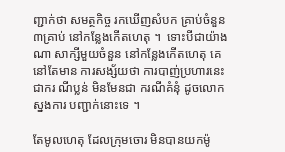ញ្ជាក់ថា សមត្ថកិច្ច រកឃើញសំបក គ្រាប់ចំនួន ៣គ្រាប់ នៅកន្លែងកើតហេតុ ។  ទោះបីជាយ៉ាងណា សាក្សីមួយចំនួន នៅកន្លែងកើតហេតុ គេនៅតែមាន ការសង្ស័យថា ការបាញ់ប្រហារនេះ ជាករ ណីប្លន់ មិនមែនជា ករណីគំនុំ ដូចលោកស្នងការ បញ្ជាក់នោះទេ ។

តែមូលហេតុ ដែលក្រុមចោរ មិនបានយកម៉ូ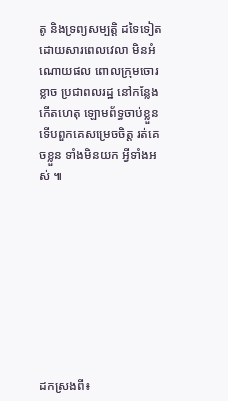តូ និងទ្រព្យសម្បត្តិ ដទៃទៀត ដោយសារពេលវេលា មិនអំណោយផល ពោលក្រុមចោរខ្លាច ប្រជាពលរដ្ឋ នៅកន្លែង កើតហេតុ ឡោមព័ទ្ធចាប់ខ្លួន ទើបពួកគេសម្រេចចិត្ត រត់គេចខ្លួន ទាំងមិនយក អ្វីទាំងអស់ ៕









ដកស្រងពី៖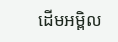ដើមអម្ពិល